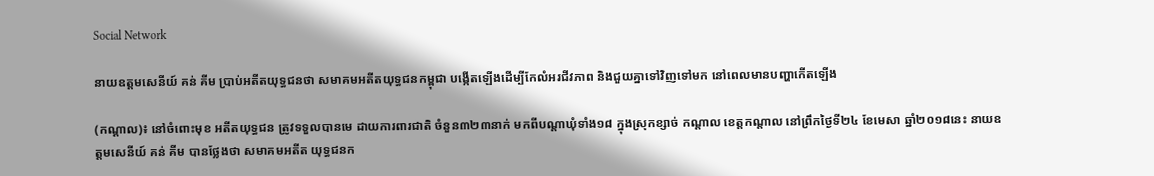Social Network

នាយឧត្តមសេនីយ៍ គន់ គីម ប្រាប់អតីតយុទ្ធជនថា សមាគមអតីតយុទ្ធជនកម្ពុជា បង្កើតឡើងដើម្បីកែលំអរជីវភាព និងជួយគ្នាទៅវិញទៅមក នៅពេលមានបញ្ហាកើតឡើង

(កណ្ដាល)៖ នៅចំពោះមុខ អតីតយុទ្ធជន ត្រូវទទួលបានមេ ដាយការពារជាតិ ចំនួន៣២៣នាក់ មកពីបណ្តាឃុំទាំង១៨ ក្នុងស្រុកខ្សាច់ កណ្តាល ខេត្តកណ្តាល នៅព្រឹកថ្ងៃទី២៤ ខែមេសា ឆ្នាំ២០១៨នេះ នាយឧត្តមសេនីយ៍ គន់ គីម បានថ្លែងថា សមាគមអតីត យុទ្ធជនក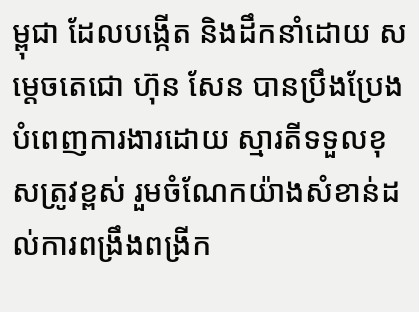ម្ពុជា ដែលបង្កើត និងដឹកនាំដោយ សម្តេចតេជោ ហ៊ុន សែន បានប្រឹងប្រែង បំពេញការងារដោយ ស្មារតីទទួលខុសត្រូវខ្ពស់ រួមចំណែកយ៉ាងសំខាន់ដល់ការពង្រឹងពង្រីក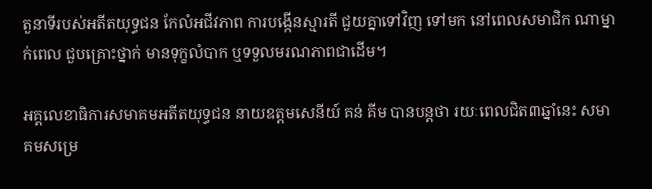តួនាទីរបស់អតីតយុទ្ធជន កែលំអជីវភាព ការបង្កើនស្មារតី ជួយគ្នាទៅវិញ ទៅមក នៅពេលសមាជិក ណាម្នាក់ពេល ជួបគ្រោះថ្នាក់ មានទុក្ខលំបាក ឬទទួលមរណភាពជាដើម។

អគ្គលេខាធិការសមាគមអតីតយុទ្ធជន នាយឧត្តមសេនីយ៍ គន់ គីម បានបន្តថា រយៈពេលជិត៣ឆ្នាំនេះ សមាគមសម្រេ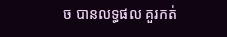ច បានលទ្ធផល គួរកត់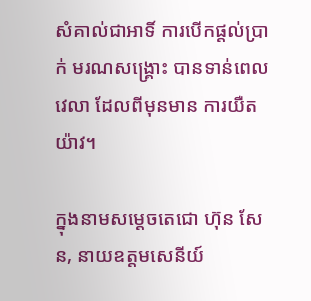សំគាល់ជាអាទិ៍ ការបើកផ្តល់ប្រាក់ មរណសង្រ្គោះ បានទាន់ពេលវេលា ដែលពីមុនមាន ការយឺតយ៉ាវ។

ក្នុងនាមសម្តេចតេជោ ហ៊ុន សែន, នាយឧត្តមសេនីយ៍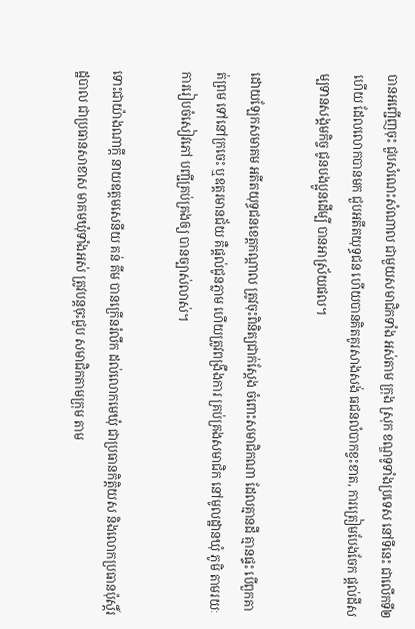បានអញ្ជើញចុះ ជួបសំណេះសំណាល ជាមួយសមាជិកទាំង អស់តាម ក្រុង ស្រុក ខណ្ឌទូទាំងប្រទេស នៅទីនេះ ជាលើកទី២ហើយ ដែលលោកបានមក ជួបអតីតយុទ្ធជន ហើយបានគិតគូរសាងសង់ ធជនលំបាកខ្វះខាត, ការត្រៀមបែងចែក ផ្តល់ដីសម្បទានសង្គមកិច្ច ជូនបងប្អូនដើម្បី បានអាស្រ័យផល។

ដោយឡែកសមាគម អតីតយុទ្ធជនខេត្តកណ្តាល ត្រូវចុះពិនិត្យជាក់ស្តែង ចំពោះសមាជិកណា ដែលគ្មានដី គ្មានផ្ទះ បើពួកគាត់ព្រម ទៅនៅក្រចេះ ឬឧត្តរមានជ័យ គឺផ្ដល់ជូនភ្លាម ហើយត្រូវពង្រឹងការ គ្រប់គ្រងសមាជិក នៅមូលដ្ឋានឃុំ ភូមិ តាមរយៈការរៀបចំសៀវភៅ បញ្ជីគ្រប់គ្រងឲ្យ បានច្បាស់លាស់។

ទោះជាយ៉ាងណាក្តី នាយឧត្តមសេនីយ គន់ គីម បានក្រើនរំលឹក ដល់លោកមេឃុំ ជាប្រធានកិត្តិយស និងលោកប្រធានប៉ុស្តិ៍រដ្ឋបាល ជាប្រធានសាខាស មាគមឃុំទាំងអស់ ត្រូវបន្តចុះជួប សមាជិកតាមក្រុម តាម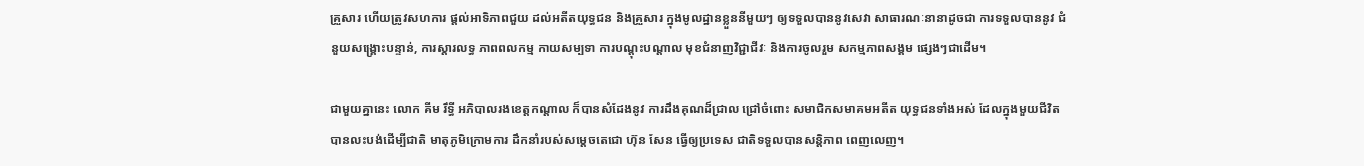គ្រួសារ ហើយត្រូវសហការ ផ្តល់អាទិភាពជួយ ដល់អតីតយុទ្ធជន និងគ្រួសារ ក្នុងមូលដ្ឋានខ្លួននីមួយៗ ឲ្យទទួលបាននូវសេវា សាធារណៈនានាដូចជា ការទទួលបាននូវ ជំនួយសង្រ្គោះបន្ទាន់, ការស្តារលទ្ធ ភាពពលកម្ម កាយសម្បទា ការបណ្តុះបណ្តាល មុខជំនាញវិជ្ជាជីវៈ និងការចូលរួម សកម្មភាពសង្គម ផ្សេងៗជាដើម។

ជាមួយគ្នានេះ លោក គីម រឹទ្ធី អភិបាលរងខេត្តកណ្ដាល ក៏បានសំដែងនូវ ការដឹងគុណដ៏ជ្រាល ជ្រៅចំពោះ សមាជិកសមាគមអតីត យុទ្ធជនទាំងអស់ ដែលក្នុងមួយជីវិត បានលះបង់ដើម្បីជាតិ មាតុភូមិក្រោមការ ដឹកនាំរបស់សម្តេចតេជោ ហ៊ុន សែន ធ្វើឲ្យប្រទេស ជាតិទទួលបានសន្តិភាព ពេញលេញ។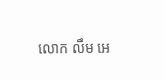លោក លឹម អេ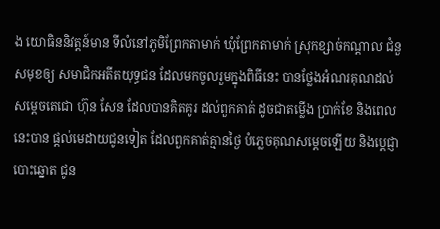ង យោធិននិវត្តន៍មាន ទីលំនៅភូមិព្រែកតាមាក់ ឃុំព្រែកតាមាក់ ស្រុកខ្សាច់កណ្តាល ជំនួសមុខឲ្យ សមាជិកអតីតយុទ្ធជន ដែលមកចូលរួមក្នុងពិធីនេះ បានថ្លែងអំណរគុណដល់ សម្តេចតេជោ ហ៊ុន សែន ដែលបានគិតគូរ ដល់ពួកគាត់ ដូចជាតម្លើង ប្រាក់ខែ និងពេលនេះបាន ផ្តល់មេដាយជូនទៀត ដែលពួកគាត់គ្មានថ្ងៃ បំភ្លេចគុណសម្តេចឡើយ និងប្ដេជ្ញាបោះឆ្នោត ជូន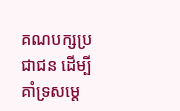គណបក្សប្រជាជន ដើម្បីគាំទ្រសម្តេ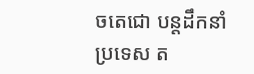ចតេជោ បន្តដឹកនាំប្រទេស ត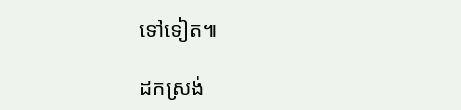ទៅទៀត៕

ដកស្រង់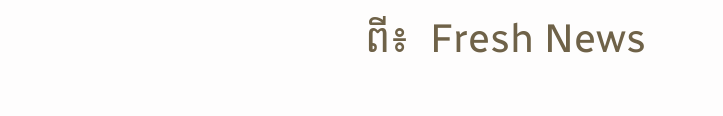ពី៖  Fresh News